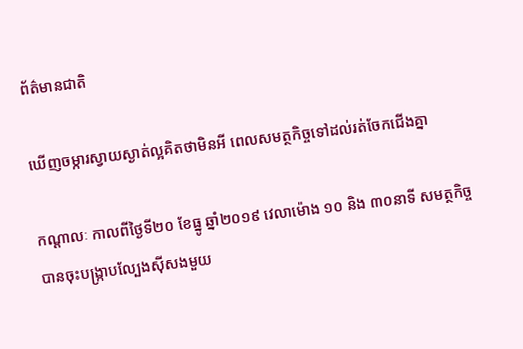ព័ត៌មានជាតិ

ឃើញចម្ការស្វាយស្ងាត់ល្អគិតថាមិនអី ពេលសមត្ថកិច្ចទៅដល់រត់ចែកជើងគ្នា

កណ្ដាលៈ កាលពីថ្ងៃទី២០ ខែធ្នូ ឆ្នាំ២០១៩ វេលាម៉ោង ១០ និង ៣០នាទី សមត្ថកិច្ចបានចុះបង្ក្រាបល្បែងស៊ីសងមួយ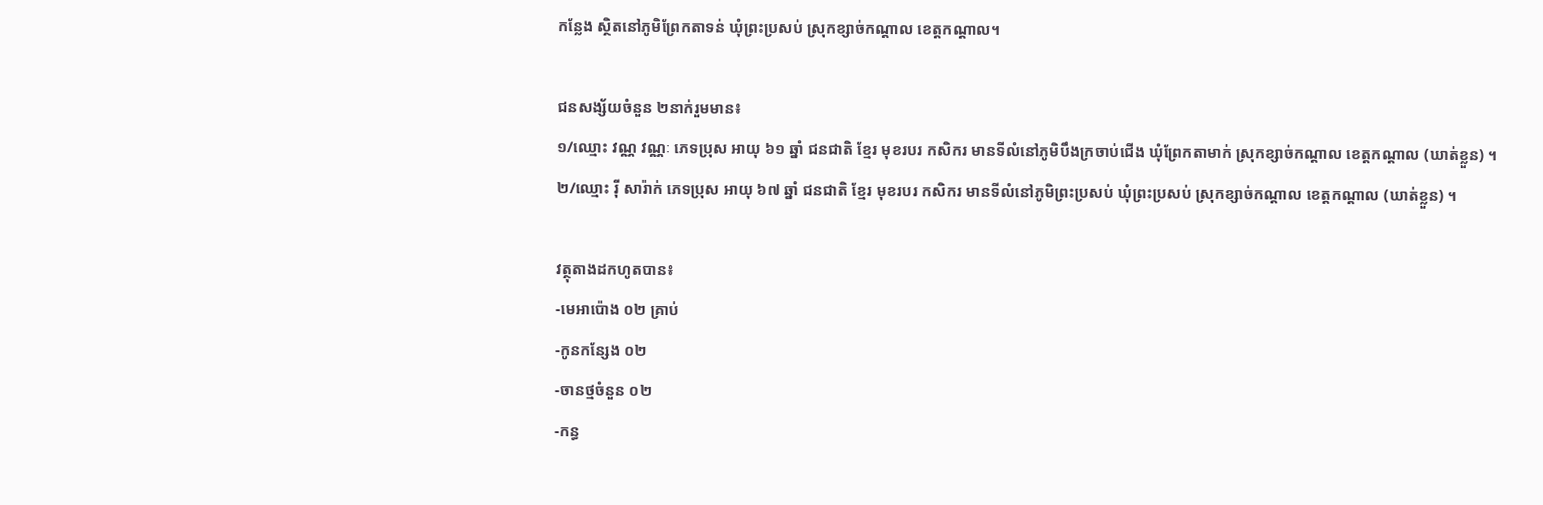កន្លែង ស្ថិតនៅភូមិព្រែកតាទន់ ឃុំព្រះប្រសប់ ស្រុកខ្សាច់កណ្ដាល ខេត្តកណ្ដាល។

ជនសង្ស័យចំនួន ២នាក់រួមមាន៖
១/ឈ្មោះ វណ្ណ វណ្ណៈ ភេទប្រុស អាយុ ៦១ ឆ្នាំ ជនជាតិ ខ្មែរ មុខរបរ កសិករ មានទីលំនៅភូមិបឹងក្រចាប់ជើង ឃុំព្រែកតាមាក់ ស្រុកខ្សាច់កណ្ដាល ខេត្តកណ្ដាល (ឃាត់ខ្លួន) ។
២/ឈ្មោះ រ៉ី សារ៉ាក់ ភេទប្រុស អាយុ ៦៧ ឆ្នាំ ជនជាតិ ខ្មែរ មុខរបរ កសិករ មានទីលំនៅភូមិព្រះប្រសប់ ឃុំព្រះប្រសប់ ស្រុកខ្សាច់កណ្ដាល ខេត្តកណ្ដាល (ឃាត់ខ្លួន) ។

វត្ថុតាងដកហូតបាន៖
-មេអាប៉ោង ០២ គ្រាប់
-កូនកន្សែង ០២
-ចានថ្មចំនួន ០២
-កន្ធ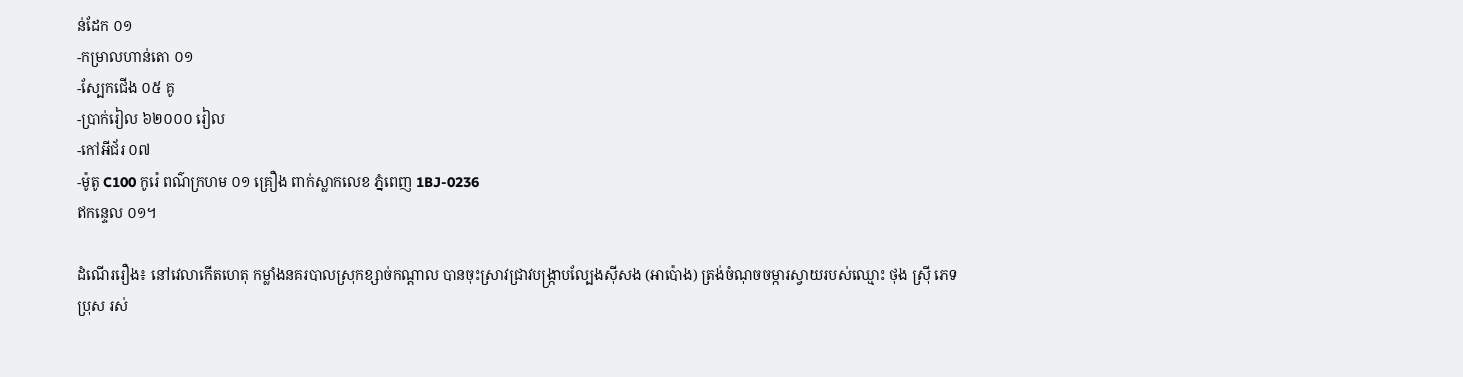ន់ដែក ០១
-កម្រាលហាន់តោ ០១
-ស្បែកជើង ០៥ គូ
-ប្រាក់រៀល ៦២០០០ រៀល
-កៅអីជ័រ ០៧
-ម៉ូតូ C100 កូរ៉េ ពណ៌ក្រហម ០១ គ្រឿង ពាក់ស្លាកលេខ ភ្នំពេញ 1BJ-0236
ឥកន្ទេល ០១។

ដំណើររឿង៖ នៅវេលាកើតហេតុ កម្លាំងនគរបាលស្រុកខ្សាច់កណ្តាល បានចុះស្រាវជ្រាវបង្ក្រាបល្បែងស៊ីសង (អាប៉ោង) ត្រង់ចំណុចចម្ការស្វាយរបស់ឈ្មោះ ថុង ស្រ៊ី ភេទប្រុស រស់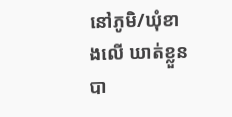នៅភូមិ/ឃុំខាងលើ ឃាត់ខ្លួនបា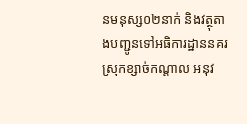នមនុស្ស០២នាក់ និងវត្ថុតាងបញ្ជូនទៅអធិការដ្ឋាននគរស្រុកខ្សាច់កណ្តាល អនុវ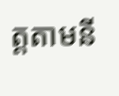ត្តតាមនី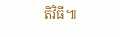តិវិធី៕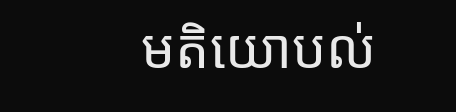មតិយោបល់